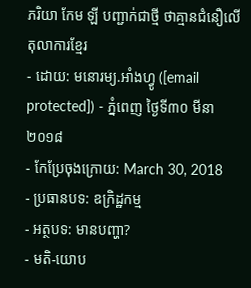ភរិយា កែម ឡី បញ្ជាក់ជាថ្មី ថាគ្មានជំនឿលើតុលាការខ្មែរ
- ដោយ: មនោរម្យ.អាំងហ្វូ ([email protected]) - ភ្នំពេញ ថ្ងៃទី៣០ មីនា ២០១៨
- កែប្រែចុងក្រោយ: March 30, 2018
- ប្រធានបទ: ឧក្រិដ្ឋកម្ម
- អត្ថបទ: មានបញ្ហា?
- មតិ-យោប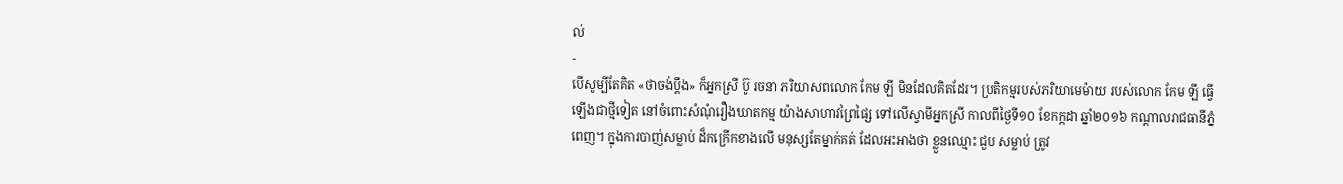ល់
-
បើសូម្បីតែគិត «ថាចង់ប្ដឹង» ក៏អ្នកស្រី ប៊ូ រចនា ភរិយាសពលោក កែម ឡី មិនដែលគិតដែរ។ ប្រតិកម្មរបស់ភរិយាមេម៉ាយ របស់លោក កែម ឡី ធ្វើឡើងជាថ្មីទៀត នៅចំពោះសំណុំរឿងឃាតកម្ម យ៉ាងសាហាវព្រៃផ្សៃ ទៅលើស្វាមីអ្នកស្រី កាលពីថ្ងៃទី១០ ខែកក្កដា ឆ្នាំ២០១៦ កណ្ដាលរាជធានីភ្នំពេញ។ ក្នុងការបាញ់សម្លាប់ ដ៏កក្រើកខាងលើ មនុស្សតែម្នាក់គត់ ដែលអះអាងថា ខ្លួនឈ្មោះ ជួប សម្លាប់ ត្រូវ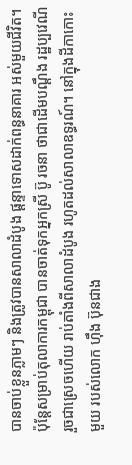បានចាប់ខ្លួនភ្លាមៗ និងត្រូវបានសាលាដំបូង ផ្ដន្ទាទោសដាក់ពន្ធនាគារ អស់មួយជីវិត។
ប៉ុន្តែសម្រាប់តុលាការកម្ពុជា បានចាត់ទុកអ្នកស្រី ប៊ូ រចនា ថាជាដើមបណ្ដឹង រដ្ឋប្បវេណី រួចជាស្រេចហើយ រាប់តាំងពីសាលាដំបូង រហូតដល់សាលាឧទ្ធរណ៍។ នៅក្នុងដីកាកោះមួយ របស់លោក ហ៊ឹង ប៊ុនជាង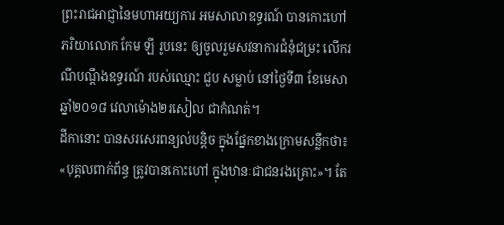ព្រះរាជអាជ្ញានៃមហាអយ្យការ អមសាលាឧទ្ធរណ៍ បានកោះហៅភរិយាលោក កែម ឡី រូបនេះ ឲ្យចូលរួមសវនាការជំនុំជម្រះ លើករណីបណ្ដឹងឧទ្ធរណ៍ របស់ឈ្មោះ ជួប សម្លាប់ នៅថ្ងៃទី៣ ខែមេសា ឆ្នាំ២០១៨ វេលាម៉ោង២រសៀល ជាកំណត់។
ដីកានោះ បានសរសេរពន្យល់បន្តិច ក្នុងផ្នែកខាងក្រោមសន្លឹកថា៖ «បុគ្គលពាក់ព័ន្ធ ត្រូវបានកោះហៅ ក្នុងឋានៈជាជនរងគ្រោះ»។ តែ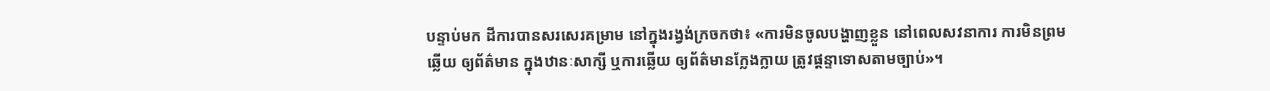បន្ទាប់មក ដីការបានសរសេរគម្រាម នៅក្នុងរង្វង់ក្រចកថា៖ «ការមិនចូលបង្ហាញខ្លួន នៅពេលសវនាការ ការមិនព្រមឆ្លើយ ឲ្យព័ត៌មាន ក្នុងឋានៈសាក្សី ឬការឆ្លើយ ឲ្យព័ត៌មានក្លែងក្លាយ ត្រូវផ្តន្ទាទោសតាមច្បាប់»។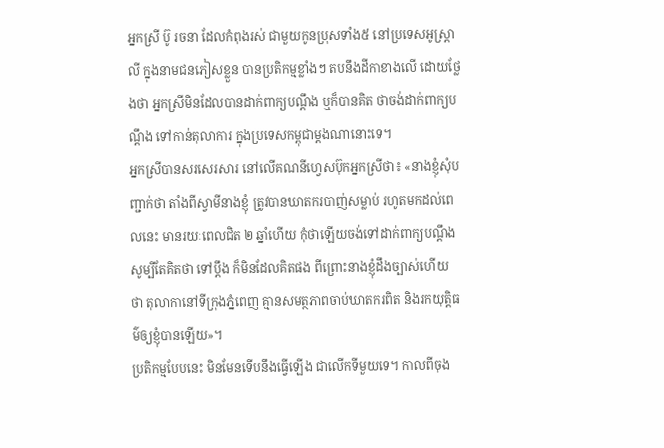អ្នកស្រី ប៊ូ រចនា ដែលកំពុងរស់ ជាមួយកូនប្រុសទាំង៥ នៅប្រទេសអូស្ត្រាលី ក្នុងនាមជនភៀសខ្លួន បានប្រតិកម្មខ្លាំងៗ តបនឹងដីកាខាងលើ ដោយថ្លែងថា អ្នកស្រីមិនដែលបានដាក់ពាក្យបណ្ដឹង ឬក៏បានគិត ថាចង់ដាក់ពាក្យបណ្ដឹង ទៅកាន់តុលាការ ក្នុងប្រទេសកម្ពុជាម្តងណានោះទេ។
អ្នកស្រីបានសរសេរសារ នៅលើគណនីហ្វេសប៊ុកអ្នកស្រីថា៖ «នាងខ្ញុំសុំបញ្ជាក់ថា តាំងពីស្វាមីនាងខ្ញុំ ត្រូវបានឃាតករបាញ់សម្លាប់ រហូតមកដល់ពេលនេះ មានរយៈពេលជិត ២ ឆ្នាំហើយ កុំថាឡើយចង់ទៅដាក់ពាក្យបណ្តឹង សូម្បីតែគិតថា ទៅប្តឹង ក៏មិនដែលគិតផង ពីព្រោះនាងខ្ញុំដឹងច្បាស់ហើយ ថា តុលាកានៅទីក្រុងភ្នំពេញ គ្មានសមត្ថភាពចាប់ឃាតករពិត និងរកយុត្តិធម៌ឲ្យខ្ញុំបានឡើយ»។
ប្រតិកម្មបែបនេះ មិនមែនទើបនឹងធ្វើឡើង ជាលើកទីមួយទេ។ កាលពីចុង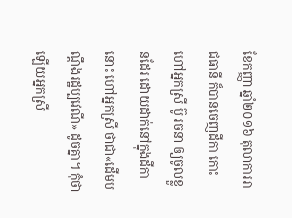ខែកញ្ញា ឆ្នាំ២០១៦ តុលាការរាជធានី ក៏បានចេញដីកា កោះហៅអ្នកស្រី ប៊ូ រចនា ឲ្យចូលខ្លួនដែរ ដោយដាក់នៅក្នុងដីកានោះ ហៅអ្នកស្រី ថាជា«ដើមបណ្ដឹងរដ្ឋប្បវេណី» ដូចគ្នា។ កុំថាឡើយអ្នកស្រី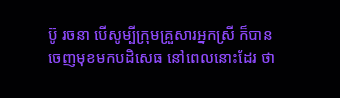ប៊ូ រចនា បើសូម្បីក្រុមគ្រួសារអ្នកស្រី ក៏បានចេញមុខមកបដិសេធ នៅពេលនោះដែរ ថា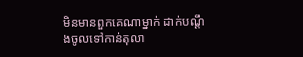មិនមានពួកគេណាម្នាក់ ដាក់បណ្ដឹងចូលទៅកាន់តុលា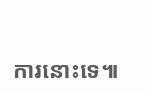ការនោះទេ៕